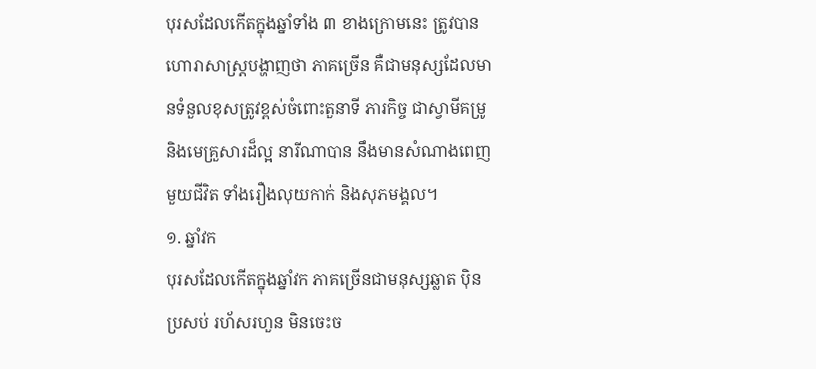បុរសដែលកើតក្នុងឆ្នាំទាំង ៣ ខាងក្រោមនេះ ត្រូវបានហោរាសាស្ត្របង្ហាញថា ភាគច្រើន គឺជាមនុស្សដែលមានទំនួលខុសត្រូវខ្ពស់ចំពោះតួនាទី ភារកិច្ច ជាស្វាមីគម្រូ និងមេគ្រួសារដ៏ល្អ នារីណាបាន នឹងមានសំណាងពេញមួយជីវិត ទាំងរឿងលុយកាក់ និងសុភមង្គល។
១. ឆ្នាំវក
បុរសដែលកើតក្នុងឆ្នាំវក ភាគច្រើនជាមនុស្សឆ្លាត ប៉ិនប្រសប់ រហ័សរហួន មិនចេះច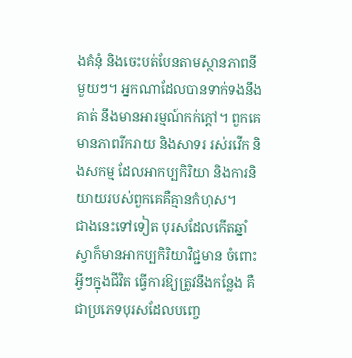ងគំនុំ និងចេះបត់បែនតាមស្ថានភាពនីមួយៗ។ អ្នកណាដែលបានទាក់ទងនឹងគាត់ នឹងមានអារម្មណ៍កក់ក្ដៅ។ ពួកគេមានភាពរីករាយ និងសាទរ រស់រវើក និងសកម្ម ដែលអាកប្បកិរិយា និងការនិយាយរបស់ពួកគេគឺគ្មានកំហុស។
ជាងនេះទៅទៀត បុរសដែលកើតឆ្នាំស្វាក៏មានអាកប្បកិរិយាវិជ្ជមាន ចំពោះអ្វីៗក្នុងជីវិត ធ្វើការឱ្យត្រូវនឹងកន្លែង គឺជាប្រភេទបុរសដែលបញ្ចេ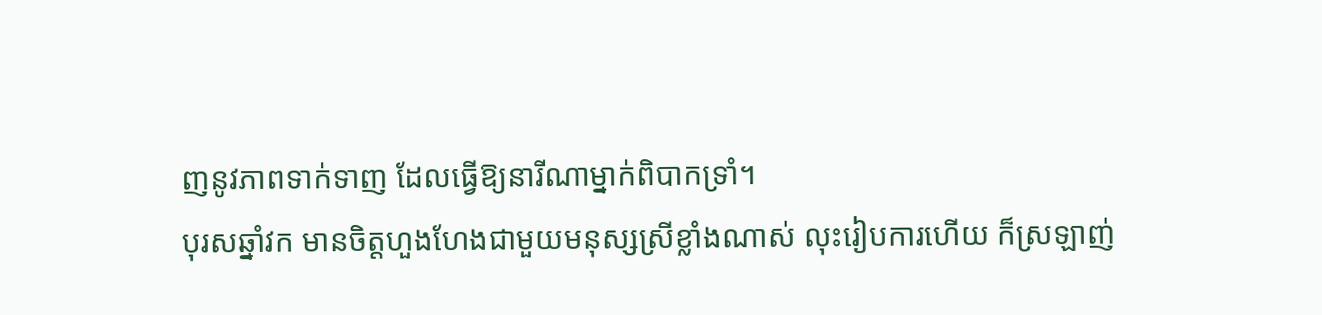ញនូវភាពទាក់ទាញ ដែលធ្វើឱ្យនារីណាម្នាក់ពិបាកទ្រាំ។
បុរសឆ្នាំវក មានចិត្តហួងហែងជាមួយមនុស្សស្រីខ្លាំងណាស់ លុះរៀបការហើយ ក៏ស្រឡាញ់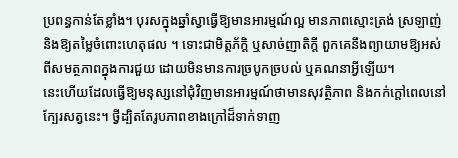ប្រពន្ធកាន់តែខ្លាំង។ បុរសក្នុងឆ្នាំស្វាធ្វើឱ្យមានអារម្មណ៍ល្អ មានភាពស្មោះត្រង់ ស្រឡាញ់ និងឱ្យតម្លៃចំពោះហេតុផល ។ ទោះជាមិត្តភ័ក្តិ ឬសាច់ញាតិក្ដី ពួកគេនឹងព្យាយាមឱ្យអស់ពីសមត្ថភាពក្នុងការជួយ ដោយមិនមានការច្របូកច្របល់ ឬគណនាអ្វីឡើយ។
នេះហើយដែលធ្វើឱ្យមនុស្សនៅជុំវិញមានអារម្មណ៍ថាមានសុវត្ថិភាព និងកក់ក្តៅពេលនៅក្បែរសត្វនេះ។ ថ្វីដ្បិតតែរូបភាពខាងក្រៅដ៏ទាក់ទាញ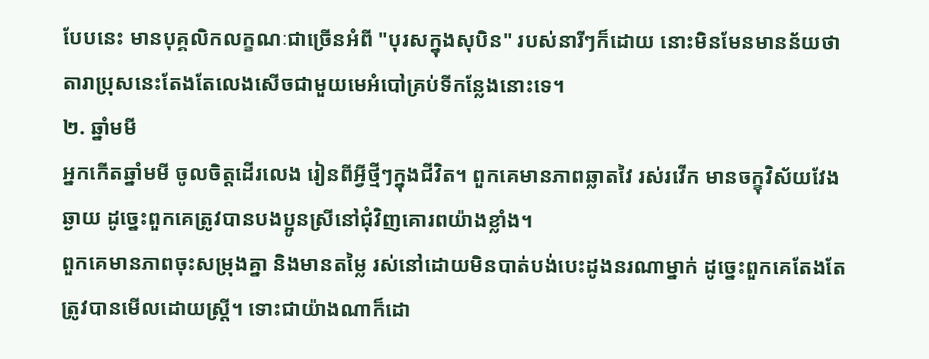បែបនេះ មានបុគ្គលិកលក្ខណៈជាច្រើនអំពី "បុរសក្នុងសុបិន" របស់នារីៗក៏ដោយ នោះមិនមែនមានន័យថា តារាប្រុសនេះតែងតែលេងសើចជាមួយមេអំបៅគ្រប់ទីកន្លែងនោះទេ។
២. ឆ្នាំមមី
អ្នកកើតឆ្នាំមមី ចូលចិត្តដើរលេង រៀនពីអ្វីថ្មីៗក្នុងជីវិត។ ពួកគេមានភាពឆ្លាតវៃ រស់រវើក មានចក្ខុវិស័យវែងឆ្ងាយ ដូច្នេះពួកគេត្រូវបានបងប្អូនស្រីនៅជុំវិញគោរពយ៉ាងខ្លាំង។
ពួកគេមានភាពចុះសម្រុងគ្នា និងមានតម្លៃ រស់នៅដោយមិនបាត់បង់បេះដូងនរណាម្នាក់ ដូច្នេះពួកគេតែងតែត្រូវបានមើលដោយស្ត្រី។ ទោះជាយ៉ាងណាក៏ដោ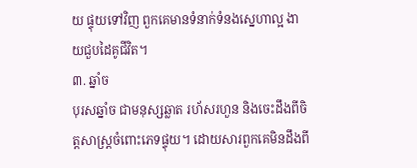យ ផ្ទុយទៅវិញ ពួកគេមានទំនាក់ទំនងស្នេហាល្អ ងាយជួបដៃគូជីវិត។
៣. ឆ្នាំច
បុរសឆ្នាំច ជាមនុស្សឆ្លាត រហ័សរហួន និងចេះដឹងពីចិត្តសាស្ត្រចំពោះភេទផ្ទុយ។ ដោយសារពួកគេមិនដឹងពី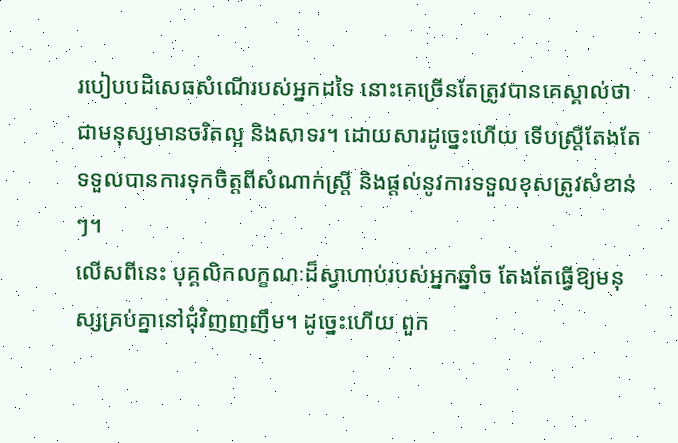របៀបបដិសេធសំណើរបស់អ្នកដទៃ នោះគេច្រើនតែត្រូវបានគេស្គាល់ថា ជាមនុស្សមានចរិតល្អ និងសាទរ។ ដោយសារដូច្នេះហើយ ទើបស្ត្រីតែងតែទទួលបានការទុកចិត្តពីសំណាក់ស្ត្រី និងផ្តល់នូវការទទួលខុសត្រូវសំខាន់ៗ។
លើសពីនេះ បុគ្គលិកលក្ខណៈដ៏ស្វាហាប់របស់អ្នកឆ្នាំច តែងតែធ្វើឱ្យមនុស្សគ្រប់គ្នានៅជុំវិញញញឹម។ ដូច្នេះហើយ ពួក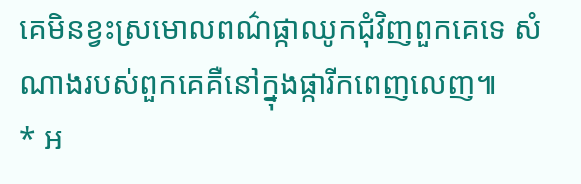គេមិនខ្វះស្រមោលពណ៌ផ្កាឈូកជុំវិញពួកគេទេ សំណាងរបស់ពួកគេគឺនៅក្នុងផ្ការីកពេញលេញ៕
* អ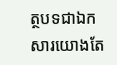ត្ថបទជាឯកសារយោងតែ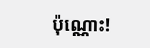ប៉ុណ្ណោះ!